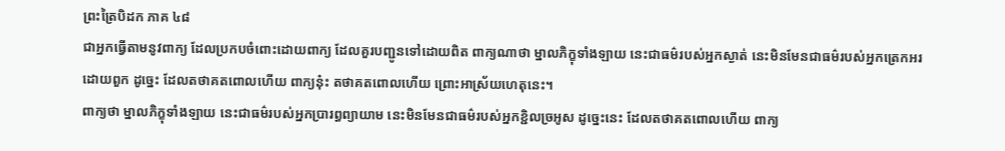ព្រះត្រៃបិដក ភាគ ៤៨
ជាអ្នកធ្វើតាមនូវពាក្យ ដែលប្រកបចំពោះដោយពាក្យ ដែលគួរបញ្ជូនទៅដោយពិត ពាក្យណាថា ម្នាលភិក្ខុទាំងឡាយ នេះជាធម៌របស់អ្នកស្ងាត់ នេះមិនមែនជាធម៌របស់អ្នកត្រេកអរដោយពួក ដូច្នេះ ដែលតថាគតពោលហើយ ពាក្យនុ៎ះ តថាគតពោលហើយ ព្រោះអាស្រ័យហេតុនេះ។
ពាក្យថា ម្នាលភិក្ខុទាំងឡាយ នេះជាធម៌របស់អ្នកប្រារព្ធព្យាយាម នេះមិនមែនជាធម៌របស់អ្នកខ្ជិលច្រអូស ដូច្នេះនេះ ដែលតថាគតពោលហើយ ពាក្យ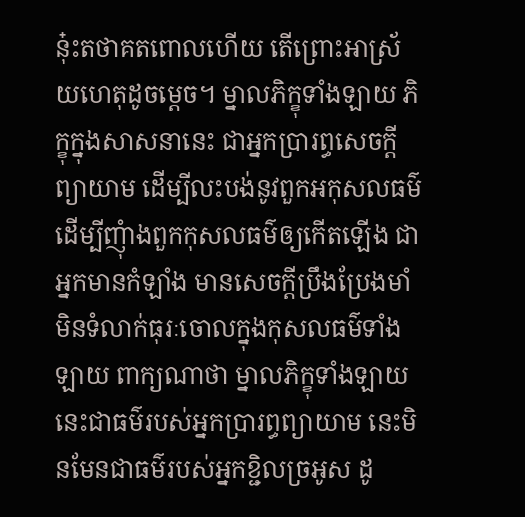នុ៎ះតថាគតពោលហើយ តើព្រោះអាស្រ័យហេតុដូចម្តេច។ ម្នាលភិក្ខុទាំងឡាយ ភិក្ខុក្នុងសាសនានេះ ជាអ្នកប្រារព្ធសេចក្តីព្យាយាម ដើម្បីលះបង់នូវពួកអកុសលធម៌ ដើម្បីញុំាងពួកកុសលធម៌ឲ្យកើតឡើង ជាអ្នកមានកំឡាំង មានសេចក្តីប្រឹងប្រែងមាំ មិនទំលាក់ធុរៈចោលក្នុងកុសលធម៌ទាំងឡាយ ពាក្យណាថា ម្នាលភិក្ខុទាំងឡាយ នេះជាធម៌របស់អ្នកប្រារព្ធព្យាយាម នេះមិនមែនជាធម៌របស់អ្នកខ្ជិលច្រអូស ដូ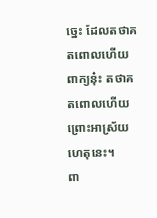ច្នេះ ដែលតថាគតពោលហើយ ពាក្យនុ៎ះ តថាគតពោលហើយ ព្រោះអាស្រ័យហេតុនេះ។
ពា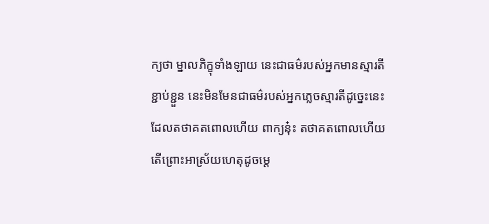ក្យថា ម្នាលភិក្ខុទាំងឡាយ នេះជាធម៌របស់អ្នកមានស្មារតីខ្ជាប់ខ្ជួន នេះមិនមែនជាធម៌របស់អ្នកភ្លេចស្មារតីដូច្នេះនេះ ដែលតថាគតពោលហើយ ពាក្យនុ៎ះ តថាគតពោលហើយ តើព្រោះអាស្រ័យហេតុដូចម្តេ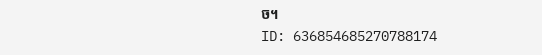ច។
ID: 636854685270788174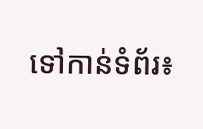ទៅកាន់ទំព័រ៖